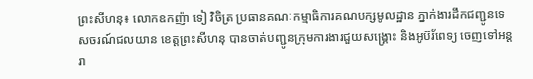ព្រះសីហនុ៖ លោកឧកញ៉ា ទៀ វិចិត្រ ប្រធានគណៈកម្មាធិការគណបក្សមូលដ្ឋាន ភ្នាក់ងារដឹកជញ្ជូនទេសចរណ៍ជលយាន ខេត្តព្រះសីហនុ បានចាត់បញ្ជូនក្រុមការងារជួយសង្គ្រោះ និងអូប៊រ័ពេទ្យ ចេញទៅអន្តរា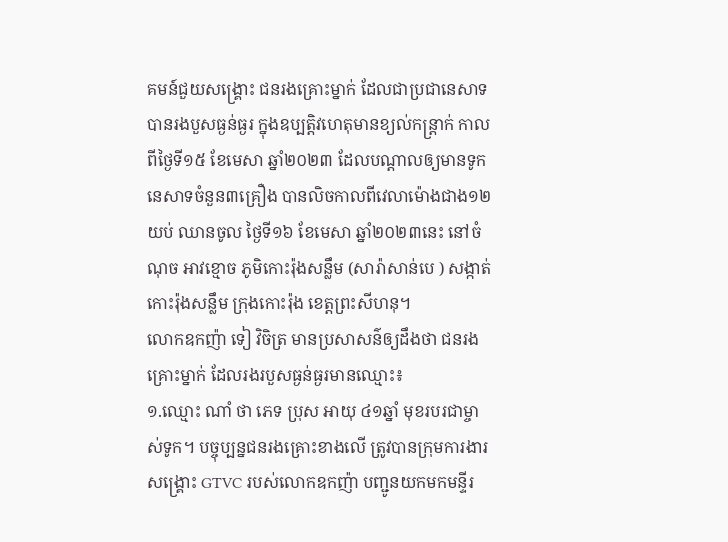គមន៍ជួយសង្គ្រោះ ជនរងគ្រោះម្នាក់ ដែលជាប្រជានេសាទ បានរងបួសធ្ងន់ធ្ងរ ក្នុងឧប្បត្តិវហេតុមានខ្យល់កន្ត្រាក់ កាលពីថ្ងៃទី១៥ ខែមេសា ឆ្នាំ២០២៣ ដែលបណ្តាលឲ្យមានទូកនេសាទចំនួន៣គ្រឿង បានលិចកាលពីវេលាម៉ោងជាង១២យប់ ឈានចូល ថ្ងៃទី១៦ ខែមេសា ឆ្នាំ២០២៣នេះ នៅចំណុច អាវខ្មោច ភូមិកោះរ៉ុងសន្លឹម (សារ៉ាសាន់បេ ) សង្កាត់កោះរ៉ុងសន្លឹម ក្រុងកោះរ៉ុង ខេត្តព្រះសីហនុ។
លោកឧកញ៉ា ទៀ វិចិត្រ មានប្រសាសន៌ឲ្យដឹងថា ជនរងគ្រោះម្នាក់ ដែលរងរបួសធ្ងន់ធ្ងរមានឈ្មោះ៖
១.ឈ្មោះ ណាំ ថា ភេទ ប្រុស អាយុ ៤១ឆ្នាំ មុខរបរជាម្ចាស់ទូក។ បច្ចុប្បន្នជនរងគ្រោះខាងលើ ត្រូវបានក្រុមការងារសង្គ្រោះ GTVC របស់លោកឧកញ៉ា បញ្ជូនយកមកមន្ទីរ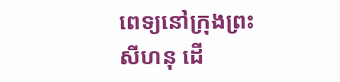ពេទ្យនៅក្រុងព្រះសីហនុ ដើ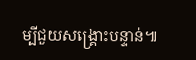ម្បីជួយសង្គ្រោះបន្ទាន់៕